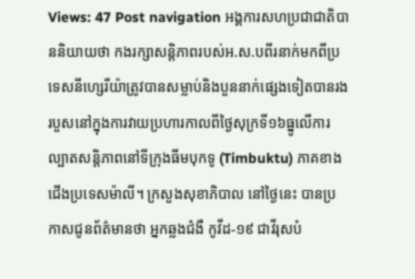Views: 47 Post navigation អង្គការសហប្រជាជាតិបាននិយាយថា កងរក្សាសន្តិភាពរបស់អ.ស.បពីរនាក់មកពីប្រទេសនីហ្សេរីយ៉ាត្រូវបានសម្លាប់និងបួននាក់ផ្សេងទៀតបានរង របួសនៅក្នុងការវាយប្រហារកាលពីថ្ងៃសុក្រទី១៦ធ្នូលើការល្បាតសន្តិភាពនៅទីក្រុងធីមបុកទូ (Timbuktu) ភាគខាងជើងប្រទេសម៉ាលី។ ក្រសួងសុខាភិបាល នៅថ្ងៃនេះ បានប្រកាសជូនព័ត៌មានថា អ្នកឆ្លងជំងឺ កូវីដ-១៩ ជាវីរុសបំ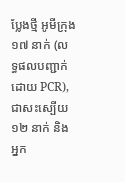ប្លែងថ្មី អូមីក្រុង ១៧ នាក់ (លទ្ធផលបញ្ជាក់ដោយ PCR), ជាសះស្បើយ ១២ នាក់ និងអ្នក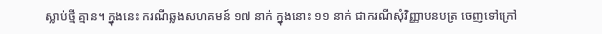ស្លាប់ថ្មី គ្មាន។ ក្នុងនេះ ករណីឆ្លងសហគមន៍ ១៧ នាក់ ក្នុងនោះ ១១ នាក់ ជាករណីសុំវិញ្ញាបនបត្រ ចេញទៅក្រៅ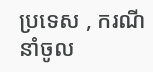ប្រទេស , ករណីនាំចូល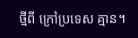ថ្មីពី ក្រៅប្រទេស គ្មាន។